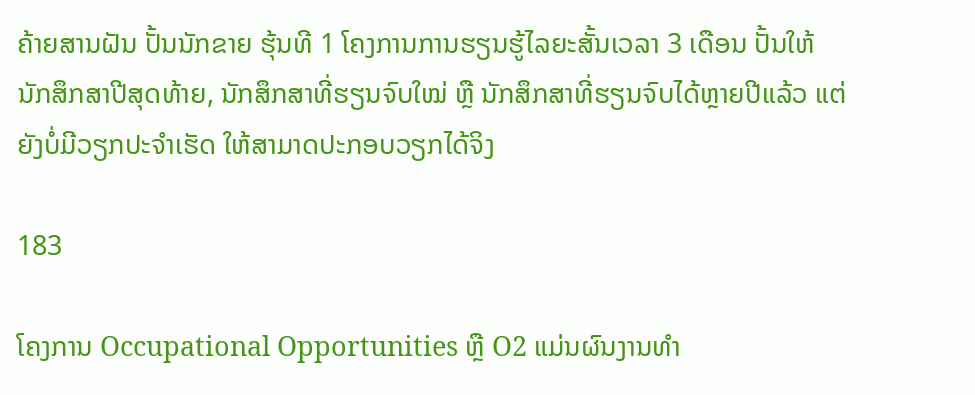ຄ້າຍສານຝັນ ປັ້ນນັກຂາຍ ຮຸ້ນທີ 1 ໂຄງການການຮຽນຮູ້ໄລຍະສັ້ນເວລາ 3 ເດືອນ ປັ້ນໃຫ້ ນັກສຶກສາປີສຸດທ້າຍ, ນັກສຶກສາທີ່ຮຽນຈົບໃໝ່ ຫຼື ນັກສຶກສາທີ່ຮຽນຈົບໄດ້ຫຼາຍປີແລ້ວ ແຕ່ຍັງບໍ່ມີວຽກປະຈຳເຮັດ ໃຫ້ສາມາດປະກອບວຽກໄດ້ຈິງ

183

ໂຄງການ Occupational Opportunities ຫຼື O2 ແມ່ນຜົນງານທຳ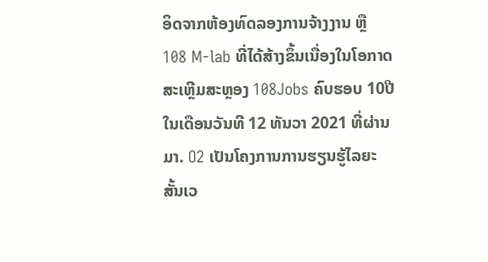ອິດຈາກຫ້ອງທົດລອງການຈ້າງງານ ຫຼື 108 M-lab ທີ່ໄດ້ສ້າງຂຶ້ນເນື່ອງໃນໂອກາດ ສະເຫຼີມສະຫຼອງ 108Jobs ຄົບຮອບ 10ປີ ໃນເດືອນວັນທີ 12 ທັນວາ 2021 ທີ່ຜ່ານມາ. O2 ເປັນໂຄງການການຮຽນຮູ້ໄລຍະສັ້ນເວ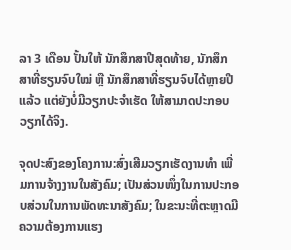ລາ 3 ເດືອນ ປັ້ນໃຫ້ ນັກສຶກສາປີສຸດທ້າຍ, ນັກສຶກສາທີ່ຮຽນຈົບໃໝ່ ຫຼື ນັກສຶກສາທີ່ຮຽນຈົບໄດ້ຫຼາຍປີແລ້ວ ແຕ່ຍັງບໍ່ມີວຽກປະຈຳເຮັດ ໃຫ້ສາມາດປະກອບວຽກໄດ້ຈິງ.

ຈຸດປະສົງຂອງໂຄງການ:ສົ່ງເສີມວຽກເຮັດງານທຳ ເພີ່ມການຈ້າງງານໃນສັງຄົມ; ເປັນສ່ວນໜຶ່ງໃນການປະກອບສ່ວນໃນການພັດທະນາສັງຄົມ; ໃນຂະນະທີ່ຕະຫຼາດມີຄວາມຕ້ອງການແຮງ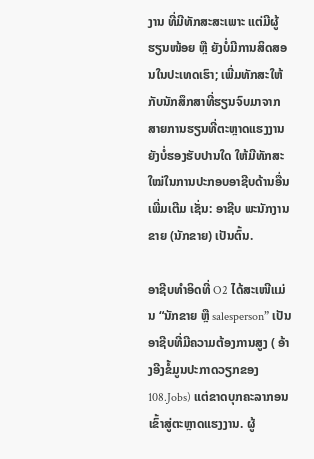ງານ ທີ່ມີທັກສະສະເພາະ ແຕ່ມີຜູ້ຮຽນໜ້ອຍ ຫຼື ຍັງບໍ່ມີການສິດສອນໃນປະເທດເຮົາ; ເພີ່ມທັກສະໃຫ້ກັບນັກສຶກສາທີ່ຮຽນຈົບມາຈາກສາຍການຮຽນທີ່ຕະຫຼາດແຮງງານຍັງບໍ່ຮອງຮັບປານໃດ ໃຫ້ມີທັກສະໃໝ່ໃນການປະກອບອາຊີບດ້ານອື່ນເພີ່ມເຕີມ ເຊັ່ນ: ອາຊີບ ພະນັກງານຂາຍ (ນັກຂາຍ) ເປັນຕົ້ນ.

ອາຊີບທຳອິດທີ່ O2 ໄດ້ສະເໜີແມ່ນ “ນັກຂາຍ ຫຼື salesperson” ເປັນອາຊີບທີ່ມີຄວາມຕ້ອງການສູງ ( ອ້າງອີງຂໍ້ມູນປະກາດວຽກຂອງ 108.Jobs) ແຕ່ຂາດບຸກຄະລາກອນເຂົ້າສູ່ຕະຫຼາດແຮງງານ. ຜູ້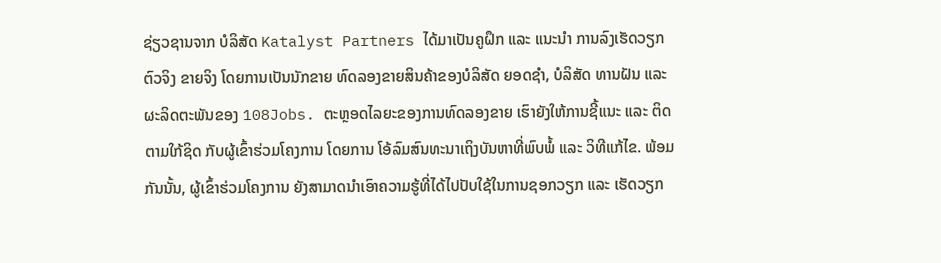ຊ່ຽວຊານຈາກ ບໍລິສັດ Katalyst Partners ໄດ້ມາເປັນຄູຝຶກ ແລະ ແນະນຳ ການລົງເຮັດວຽກຕົວຈິງ ຂາຍຈິງ ໂດຍການເປັນນັກຂາຍ ທົດລອງຂາຍສິນຄ້າຂອງບໍລິສັດ ຍອດຊຳ, ບໍລິສັດ ທານຝັນ ແລະ ຜະລິດຕະພັນຂອງ 108Jobs. ຕະຫຼອດໄລຍະຂອງການທົດລອງຂາຍ ເຮົາຍັງໃຫ້ການຊີ້ແນະ ແລະ ຕິດຕາມໃກ້ຊິດ ກັບຜູ້ເຂົ້າຮ່ວມໂຄງການ ໂດຍການ ໂອ້ລົມສົນທະນາເຖິງບັນຫາທີ່ພົບພໍ້ ແລະ ວິທີແກ້ໄຂ. ພ້ອມກັນນັ້ນ, ຜູ້ເຂົ້າຮ່ວມໂຄງການ ຍັງສາມາດນຳເອົາຄວາມຮູ້ທີ່ໄດ້ໄປປັບໃຊ້ໃນການຊອກວຽກ ແລະ ເຮັດວຽກ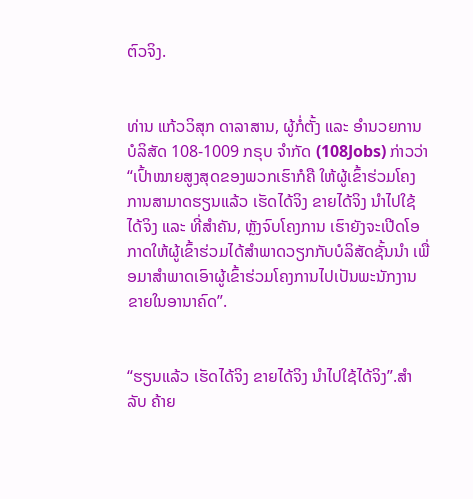ຕົວຈິງ.


ທ່ານ ແກ້ວວິສຸກ ດາລາສານ, ຜູ້ກໍ່ຕັ້ງ ແລະ ອຳນວຍການບໍລິສັດ 108-1009 ກຣຸບ ຈຳກັດ (108Jobs) ກ່າວວ່າ “ເປົ້າໝາຍສູງສຸດຂອງພວກເຮົາກໍຄື ໃຫ້ຜູ້ເຂົ້າຮ່ວມໂຄງການສາມາດຮຽນແລ້ວ ເຮັດໄດ້ຈິງ ຂາຍໄດ້ຈິງ ນຳໄປໃຊ້ໄດ້ຈິງ ແລະ ທີ່ສຳຄັນ, ຫຼັງຈົບໂຄງການ ເຮົາຍັງຈະເປີດໂອກາດໃຫ້ຜູ້ເຂົ້າຮ່ວມໄດ້ສຳພາດວຽກກັບບໍລິສັດຊັ້ນນຳ ເພື່ອມາສຳພາດເອົາຜູ້ເຂົ້າຮ່ວມໂຄງການໄປເປັນພະນັກງານຂາຍໃນອານາຄົດ”.


“ຮຽນແລ້ວ ເຮັດໄດ້ຈິງ ຂາຍໄດ້ຈິງ ນຳໄປໃຊ້ໄດ້ຈິງ”.ສຳລັບ ຄ້າຍ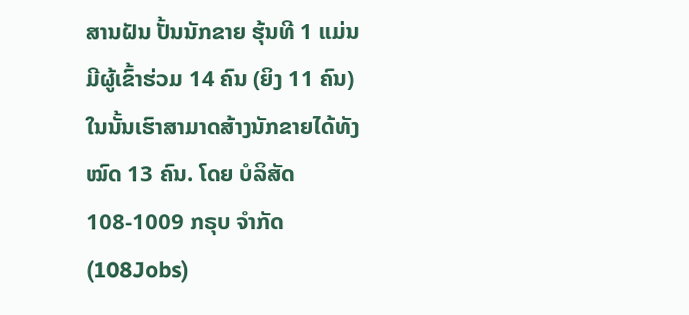ສານຝັນ ປັ້ນນັກຂາຍ ຮຸ້ນທີ 1 ແມ່ນມີຜູ້ເຂົ້າຮ່ວມ 14 ຄົນ (ຍິງ 11 ຄົນ) ໃນນັ້ນເຮົາສາມາດສ້າງນັກຂາຍໄດ້ທັງໝົດ 13 ຄົນ. ໂດຍ ບໍລິສັດ 108-1009 ກຣຸບ ຈຳກັດ (108Jobs)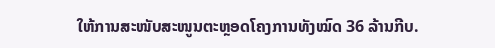ໃຫ້ການສະໜັບສະໜູນຕະຫຼອດໂຄງການທັງໝົດ 36 ລ້ານກີບ.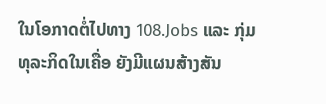ໃນໂອກາດຕໍ່ໄປທາງ 108.Jobs ແລະ ກຸ່ມທຸລະກິດໃນເຄື່ອ ຍັງມີແຜນສ້າງສັນ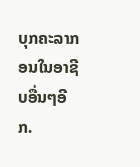ບຸກຄະລາກອນໃນອາຊີບອື່ນໆອີກ.